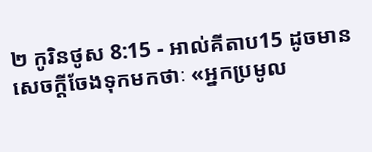២ កូរិនថូស 8:15 - អាល់គីតាប15 ដូចមានសេចក្ដីចែងទុកមកថាៈ «អ្នកប្រមូល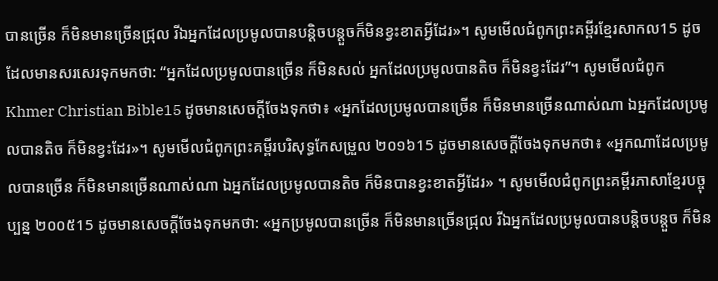បានច្រើន ក៏មិនមានច្រើនជ្រុល រីឯអ្នកដែលប្រមូលបានបន្ដិចបន្ដួចក៏មិនខ្វះខាតអ្វីដែរ»។ សូមមើលជំពូកព្រះគម្ពីរខ្មែរសាកល15 ដូចដែលមានសរសេរទុកមកថា: “អ្នកដែលប្រមូលបានច្រើន ក៏មិនសល់ អ្នកដែលប្រមូលបានតិច ក៏មិនខ្វះដែរ”។ សូមមើលជំពូកKhmer Christian Bible15 ដូចមានសេចក្ដីចែងទុកថា៖ «អ្នកដែលប្រមូលបានច្រើន ក៏មិនមានច្រើនណាស់ណា ឯអ្នកដែលប្រមូលបានតិច ក៏មិនខ្វះដែរ»។ សូមមើលជំពូកព្រះគម្ពីរបរិសុទ្ធកែសម្រួល ២០១៦15 ដូចមានសេចក្តីចែងទុកមកថា៖ «អ្នកណាដែលប្រមូលបានច្រើន ក៏មិនមានច្រើនណាស់ណា ឯអ្នកដែលប្រមូលបានតិច ក៏មិនបានខ្វះខាតអ្វីដែរ» ។ សូមមើលជំពូកព្រះគម្ពីរភាសាខ្មែរបច្ចុប្បន្ន ២០០៥15 ដូចមានសេចក្ដីចែងទុកមកថា: «អ្នកប្រមូលបានច្រើន ក៏មិនមានច្រើនជ្រុល រីឯអ្នកដែលប្រមូលបានបន្តិចបន្តួច ក៏មិន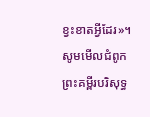ខ្វះខាតអ្វីដែរ»។ សូមមើលជំពូកព្រះគម្ពីរបរិសុទ្ធ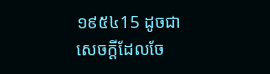១៩៥៤15 ដូចជាសេចក្ដីដែលចែ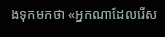ងទុកមកថា «អ្នកណាដែលរើស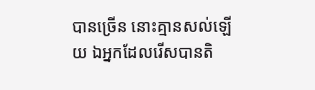បានច្រើន នោះគ្មានសល់ឡើយ ឯអ្នកដែលរើសបានតិ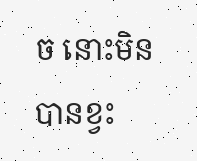ច នោះមិនបានខ្វះ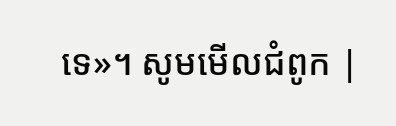ទេ»។ សូមមើលជំពូក |